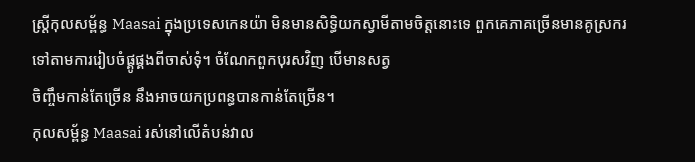ស្ត្រីកុលសម្ព័ន្ធ Maasai ក្នុងប្រទេសកេនយ៉ា មិនមានសិទ្ធិយកស្វាមីតាមចិត្តនោះទេ ពួកគេភាគច្រើនមានគូស្រករទៅតាមការរៀបចំផ្គូផ្គងពីចាស់ទុំ។ ចំណែកពួកបុរសវិញ បើមានសត្វ
ចិញ្ចឹមកាន់តែច្រើន នឹងអាចយកប្រពន្ធបានកាន់តែច្រើន។
កុលសម្ព័ន្ធ Maasai រស់នៅលើតំបន់វាល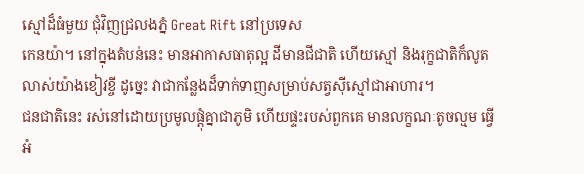ស្មៅដ៏ធំមួយ ជុំវិញជ្រលងភ្នំ Great Rift នៅប្រទេស
កេនយ៉ា។ នៅក្នុងតំបន់នេះ មានអាកាសធាតុល្អ ដីមានជីជាតិ ហើយស្មៅ និងរុក្ខជាតិក៏លូត
លាស់យ៉ាងខៀវខ្ចី ដូច្នេះ វាជាកន្លែងដ៏ទាក់ទាញសម្រាប់សត្វស៊ីស្មៅជាអាហារ។
ជនជាតិនេះ រស់នៅដោយប្រមូលផ្ដុំគ្នាជាភូមិ ហើយផ្ទះរបស់ពួកគេ មានលក្ខណៈតូចល្មម ធ្វើ
អំ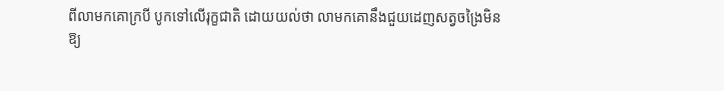ពីលាមកគោក្របី បូកទៅលើរុក្ខជាតិ ដោយយល់ថា លាមកគោនឹងជួយដេញសត្វចង្រៃមិន
ឱ្យ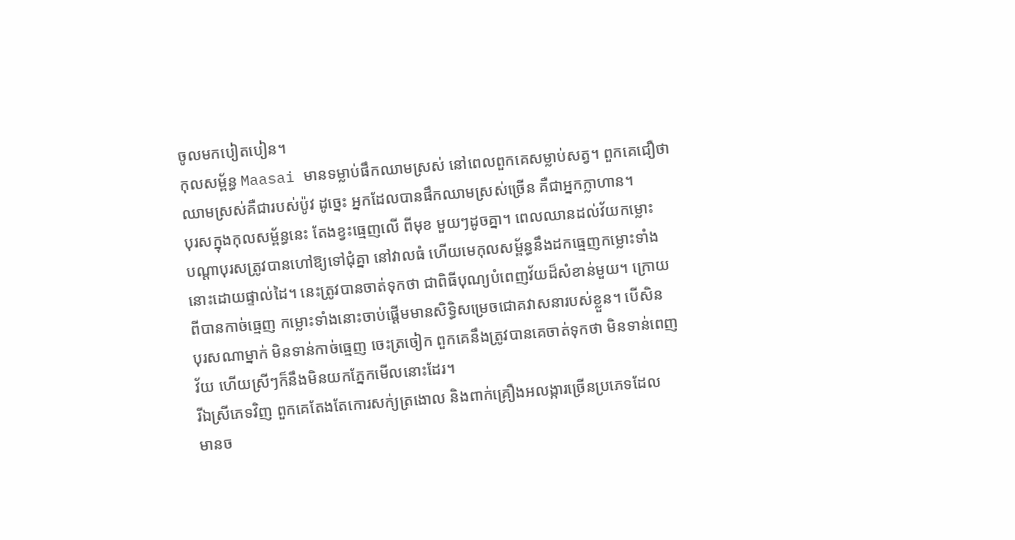ចូលមកបៀតបៀន។
កុលសម្ព័ន្ធ Maasai មានទម្លាប់ផឹកឈាមស្រស់ នៅពេលពួកគេសម្លាប់សត្វ។ ពួកគេជឿថា
ឈាមស្រស់គឺជារបស់ប៉ូវ ដូច្នេះ អ្នកដែលបានផឹកឈាមស្រស់ច្រើន គឺជាអ្នកក្លាហាន។
បុរសក្នុងកុលសម្ព័ន្ធនេះ តែងខ្វះធ្មេញលើ ពីមុខ មួយៗដូចគ្នា។ ពេលឈានដល់វ័យកម្លោះ
បណ្ដាបុរសត្រូវបានហៅឱ្យទៅជុំគ្នា នៅវាលធំ ហើយមេកុលសម្ព័ន្ធនឹងដកធ្មេញកម្លោះទាំង
នោះដោយផ្ទាល់ដៃ។ នេះត្រូវបានចាត់ទុកថា ជាពិធីបុណ្យបំពេញវ័យដ៏សំខាន់មួយ។ ក្រោយ
ពីបានកាច់ធ្មេញ កម្លោះទាំងនោះចាប់ផ្ដើមមានសិទ្ធិសម្រេចជោគវាសនារបស់ខ្លួន។ បើសិន
បុរសណាម្នាក់ មិនទាន់កាច់ធ្មេញ ចេះត្រចៀក ពួកគេនឹងត្រូវបានគេចាត់ទុកថា មិនទាន់ពេញ
វ័យ ហើយស្រីៗក៏នឹងមិនយកភ្នែកមើលនោះដែរ។
រីឯស្រីភេទវិញ ពួកគេតែងតែកោរសក់្យត្រងោល និងពាក់គ្រឿងអលង្ការច្រើនប្រភេទដែល
មានច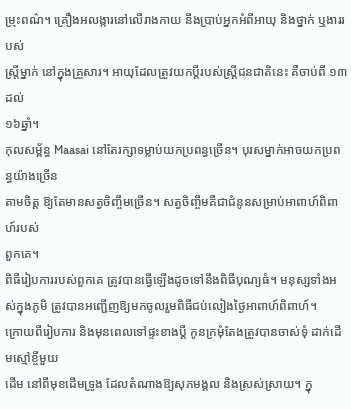ម្រុះពណ៌។ គ្រឿងអលង្ការនៅលើរាងកាយ នឹងប្រាប់អ្នកអំពីអាយុ និងថ្នាក់ ឬងាររបស់
ស្ដ្រីម្នាក់ នៅក្នុងគ្រួសារ។ អាយុដែលត្រូវយកប្ដីរបស់ស្ដ្រីជនជាតិនេះ គឺចាប់ពី ១៣ ដល់
១៦ឆ្នាំ។
កុលសម្ព័ន្ធ Maasai នៅតែរក្សាទម្លាប់យកប្រពន្ធច្រើន។ បុរសម្នាក់អាចយកប្រពន្ធយ៉ាងច្រើន
តាមចិត្ត ឱ្យតែមានសត្វចិញ្ចឹមច្រើន។ សត្វចិញ្ចឹមគឺជាជំនូនសម្រាប់អាពាហ៍ពិពាហ៍របស់
ពួកគេ។
ពិធីរៀបការរបស់ពួកគេ ត្រូវបានធ្វើឡើងដូចទៅនឹងពិធីបុណ្យធំ។ មនុស្សទាំងអស់ក្នុងភូមិ ត្រូវបានអញ្ជើញឱ្យមកចូលរួមពិធីជប់លៀងថ្ងៃអាពាហ៍ពិពាហ៍។
ក្រោយពីរៀបការ និងមុនពេលទៅផ្ទះខាងប្ដី កូនក្រមុំតែងត្រូវបានចាស់ទុំ ដាក់ដើមស្មៅខ្ចីមួយ
ដើម នៅពីមុខដើមទ្រូង ដែលតំណាងឱ្យសុភមង្គល និងស្រស់ស្រាយ។ ក្នុ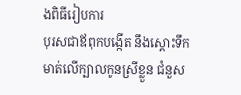ងពិធីរៀបការ
បុរសជាឪពុកបង្កើត នឹងស្ដោះទឹកមាត់លើក្បាលកូនស្រីខ្លួន ជំនួស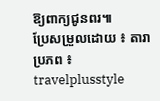ឱ្យពាក្យជូនពរ៕
ប្រែសម្រួលដោយ ៖ តារា
ប្រភព ៖ travelplusstyle